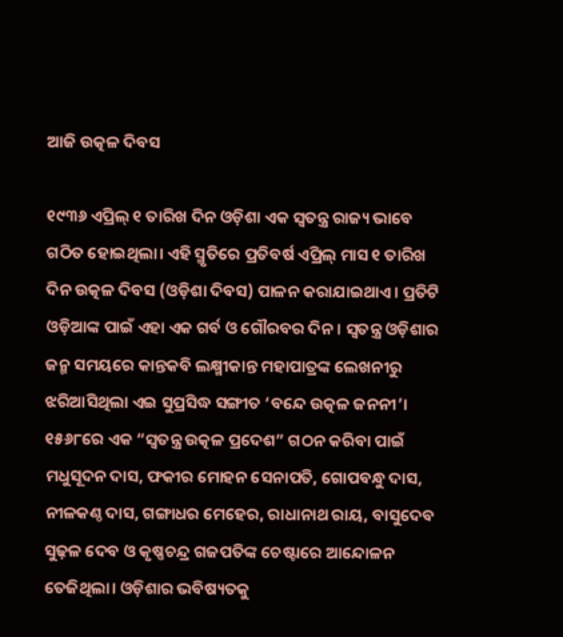ଆଜି ଉତ୍କଳ ଦିବସ

୧୯୩୬ ଏପ୍ରିଲ୍ ୧ ତାରିଖ ଦିନ ଓଡ଼ିଶା ଏକ ସ୍ବତନ୍ତ୍ର ରାଜ୍ୟ ଭାବେ ଗଠିତ ହୋଇଥିଲା। ଏହି ସ୍ମୃତିରେ ପ୍ରତିବର୍ଷ ଏପ୍ରିଲ୍ ମାସ ୧ ତାରିଖ ଦିନ ଉତ୍କଳ ଦିବସ (ଓଡ଼ିଶା ଦିବସ) ପାଳନ କରାଯାଇଥାଏ। ପ୍ରତିଟି ଓଡ଼ିଆଙ୍କ ପାଇଁ ଏହା ଏକ ଗର୍ବ ଓ ଗୌରବର ଦିନ। ସ୍ବତନ୍ତ୍ର ଓଡ଼ିଶାର ଜନ୍ମ ସମୟରେ କାନ୍ତକବି ଲକ୍ଷ୍ମୀକାନ୍ତ ମହାପାତ୍ରଙ୍କ ଲେଖନୀରୁ ଝରିଆସିଥିଲା ଏଇ ସୁପ୍ରସିଦ୍ଧ ସଙ୍ଗୀତ ‘ବନ୍ଦେ ଉତ୍କଳ ଜନନୀ’। ୧୫୬୮ରେ ଏକ “ସ୍ୱତନ୍ତ୍ର ଉତ୍କଳ ପ୍ରଦେଶ” ଗଠନ କରିବା ପାଇଁ ମଧୁସୂଦନ ଦାସ, ଫକୀର ମୋହନ ସେନାପତି, ଗୋପବନ୍ଧୁ ଦାସ, ନୀଳକଣ୍ଠ ଦାସ, ଗଙ୍ଗାଧର ମେହେର, ରାଧାନାଥ ରାୟ, ବାସୁଦେବ ସୁଢ଼ଳ ଦେବ ଓ କୃଷ୍ଣଚନ୍ଦ୍ର ଗଜପତିଙ୍କ ଚେଷ୍ଟାରେ ଆନ୍ଦୋଳନ ତେଜିଥିଲା। ଓଡ଼ିଶାର ଭବିଷ୍ୟତକୁ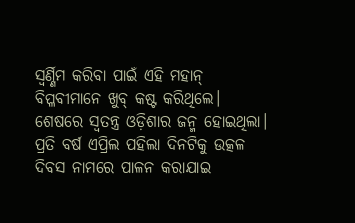ସ୍ବର୍ଣ୍ଣିମ କରିବା ପାଇଁ ଏହି ମହାନ୍ ବିପ୍ଳବୀମାନେ ଖୁବ୍ କଷ୍ଟ କରିଥିଲେ। ଶେଷରେ ସ୍ବତନ୍ତ୍ର ଓଡ଼ିଶାର ଜନ୍ମ ହୋଇଥିଲା। ପ୍ରତି ବର୍ଷ ଏପ୍ରିଲ ପହିଲା ଦିନଟିକୁ ଉତ୍କଳ ଦିବସ ନାମରେ ପାଳନ କରାଯାଇ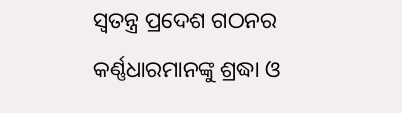ସ୍ୱତନ୍ତ୍ର ପ୍ରଦେଶ ଗଠନର କର୍ଣ୍ଣଧାରମାନଙ୍କୁ ଶ୍ରଦ୍ଧା ଓ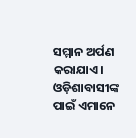ସମ୍ମାନ ଅର୍ପଣ କରାଯାଏ। ଓଡ଼ିଶାବାସୀଙ୍କ ପାଇଁ ଏମାନେ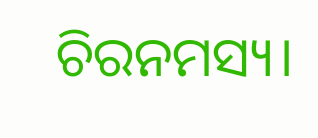ଚିରନମସ୍ୟ।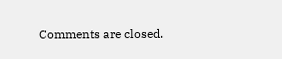Comments are closed.